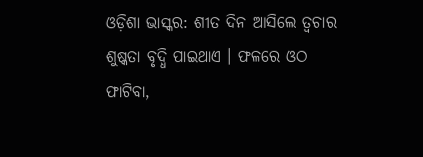ଓଡ଼ିଶା ଭାସ୍କର: ଶୀତ ଦିନ ଆସିଲେ ତ୍ୱଚାର ଶୁଷ୍କତା ବୃଦ୍ଧି ପାଇଥାଏ । ଫଳରେ ଓଠ ଫାଟିବା,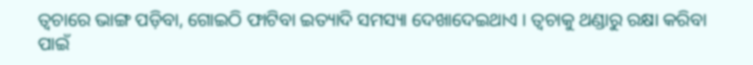ତ୍ୱଚାରେ ଭାଙ୍ଗ ପଡ଼ିବା, ଗୋଇଠି ଫାଟିବା ଇତ୍ୟାଦି ସମସ୍ୟା ଦେଖାଦେଇଥାଏ । ତ୍ୱଚାକୁ ଥଣ୍ଡାରୁ ରକ୍ଷା କରିବା ପାଇଁ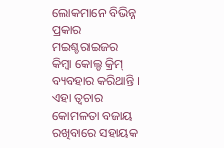ଲୋକମାନେ ବିଭିନ୍ନ ପ୍ରକାର ମଇଶ୍ଚରାଇଜର କିମ୍ବା କୋଲ୍ଡ କ୍ରିମ୍ ବ୍ୟବହାର କରିଥାନ୍ତି । ଏହା ତ୍ୱଚାର କୋମଳତା ବଜାୟ ରଖିବାରେ ସହାୟକ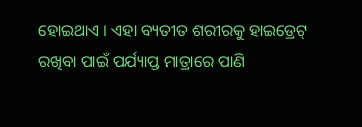ହୋଇଥାଏ । ଏହା ବ୍ୟତୀତ ଶରୀରକୁ ହାଇଡ୍ରେଟ୍ ରଖିବା ପାଇଁ ପର୍ଯ୍ୟାପ୍ତ ମାତ୍ରାରେ ପାଣି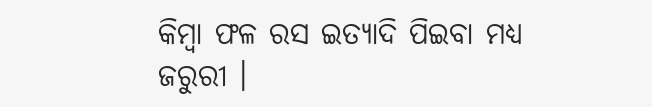କିମ୍ବା ଫଳ ରସ ଇତ୍ୟାଦି ପିଇବା ମଧ୍ୟ ଜରୁରୀ ।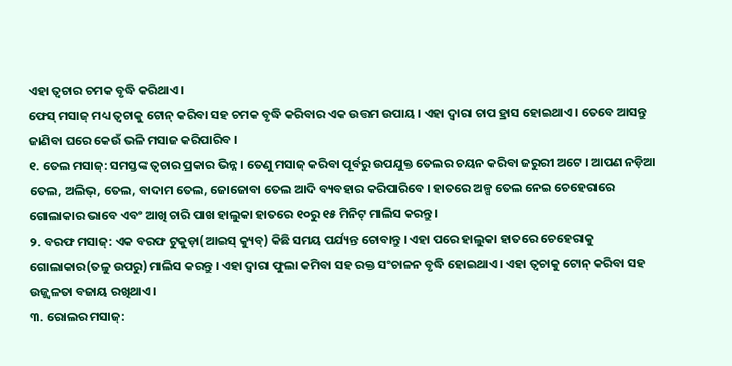ଏହା ତ୍ୱଚାର ଚମକ ବୃଦ୍ଧି କରିଥାଏ ।
ଫେସ୍ ମସାଜ୍ ମଧ୍ୟ ତ୍ୱଚାକୁ ଟୋନ୍ କରିବା ସହ ଚମକ ବୃଦ୍ଧି କରିବାର ଏକ ଉତ୍ତମ ଉପାୟ । ଏହା ଦ୍ୱାରା ଚାପ ହ୍ରାସ ହୋଇଥାଏ । ତେବେ ଆସନ୍ତୁ ଜାଣିବା ଘରେ କେଉଁ ଭଳି ମସାଜ କରିପାରିବ ।
୧. ତେଲ ମସାଜ୍: ସମସ୍ତଙ୍କ ତ୍ୱଚାର ପ୍ରକାର ଭିନ୍ନ । ତେଣୁ ମସାଜ୍ କରିବା ପୂର୍ବରୁ ଉପଯୁକ୍ତ ତେଲର ଚୟନ କରିବା ଜରୁରୀ ଅଟେ । ଆପଣ ନଡ଼ିଆ ତେଲ, ଅଲିଭ୍, ତେଲ, ବାଦାମ ତେଲ, ଜୋଜୋବା ତେଲ ଆଦି ବ୍ୟବହାର କରିପାରିବେ । ହାତରେ ଅଳ୍ପ ତେଲ ନେଇ ଚେହେରାରେ ଗୋଲାକାର ଭାବେ ଏବଂ ଆଖି ଚାରି ପାଖ ହାଲୁକା ହାତରେ ୧୦ରୁ ୧୫ ମିନିଟ୍ ମାଲିସ କରନ୍ତୁ ।
୨. ବରଫ ମସାଜ୍: ଏକ ବରଫ ଟୁକୁଡ଼ା(ଆଇସ୍ କ୍ୟୁବ୍) କିଛି ସମୟ ପର୍ଯ୍ୟନ୍ତ ଚୋବାନ୍ତୁ । ଏହା ପରେ ହାଲୁକା ହାତରେ ଚେହେରାକୁ ଗୋଲାକାର(ତଳୁ ଉପରୁ) ମାଲିସ କରନ୍ତୁ । ଏହା ଦ୍ୱାରା ଫୁଲା କମିବା ସହ ରକ୍ତ ସଂଚାଳନ ବୃଦ୍ଧି ହୋଇଥାଏ । ଏହା ତ୍ୱଚାକୁ ଟୋନ୍ କରିବା ସହ ଉଜ୍ଜ୍ୱଳତା ବଜାୟ ରଖିଥାଏ ।
୩. ରୋଲର ମସାଜ୍: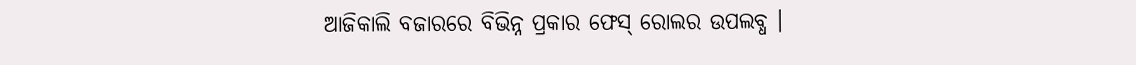ଆଜିକାଲି ବଜାରରେ ବିଭିନ୍ନ ପ୍ରକାର ଫେସ୍ ରୋଲର ଉପଲବ୍ଧ ।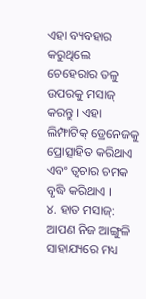ଏହା ବ୍ୟବହାର କରୁଥିଲେ ଚେହେରାର ତଳୁ ଉପରକୁ ମସାଜ୍ କରନ୍ତୁ । ଏହା ଲିମ୍ଫାଟିକ୍ ଡ୍ରେନେଜକୁ ପ୍ରୋତ୍ସାହିତ କରିଥାଏ ଏବଂ ତ୍ୱଚାର ଚମକ ବୃଦ୍ଧି କରିଥାଏ ।
୪. ହାତ ମସାଜ୍: ଆପଣ ନିଜ ଆଙ୍ଗୁଳି ସାହାଯ୍ୟରେ ମଧ୍ୟ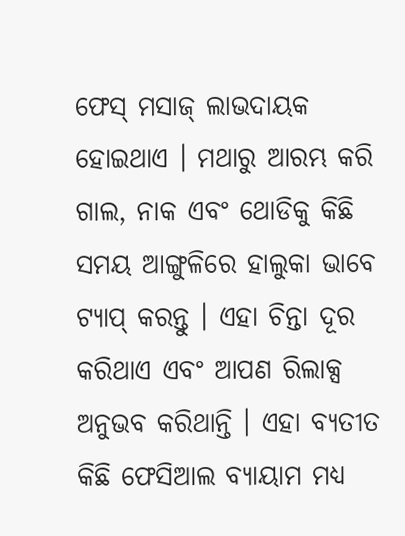ଫେସ୍ ମସାଜ୍ ଲାଭଦାୟକ ହୋଇଥାଏ । ମଥାରୁ ଆରମ୍ଭ କରି ଗାଲ, ନାକ ଏବଂ ଥୋଡିକୁ କିଛି ସମୟ ଆଙ୍ଗୁଳିରେ ହାଲୁକା ଭାବେ ଟ୍ୟାପ୍ କରନ୍ତୁ । ଏହା ଚିନ୍ତା ଦୂର କରିଥାଏ ଏବଂ ଆପଣ ରିଲାକ୍ସ ଅନୁଭବ କରିଥାନ୍ତି । ଏହା ବ୍ୟତୀତ କିଛି ଫେସିଆଲ ବ୍ୟାୟାମ ମଧ୍ୟ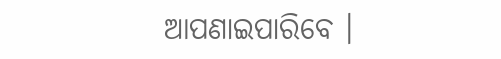ଆପଣାଇପାରିବେ ।